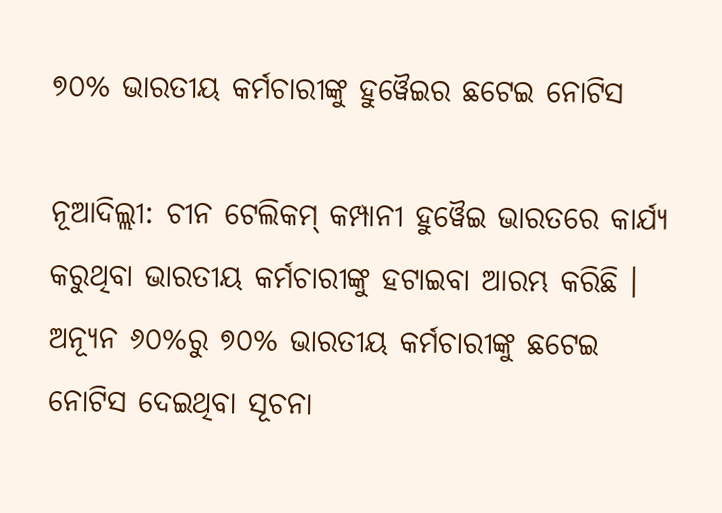୭୦% ଭାରତୀୟ କର୍ମଚାରୀଙ୍କୁ ହୁୱୈଇର ଛଟେଇ ନୋଟିସ

ନୂଆଦିଲ୍ଲୀ: ଚୀନ ଟେଲିକମ୍ କମ୍ପାନୀ ହୁୱୈଇ ଭାରତରେ କାର୍ଯ୍ୟ କରୁଥିବା ଭାରତୀୟ କର୍ମଚାରୀଙ୍କୁ ହଟାଇବା ଆରମ୍ଭ କରିଛି । ଅନ୍ୟୂନ ୬୦%ରୁ ୭୦% ଭାରତୀୟ କର୍ମଚାରୀଙ୍କୁ ଛଟେଇ ନୋଟିସ ଦେଇଥିବା ସୂଚନା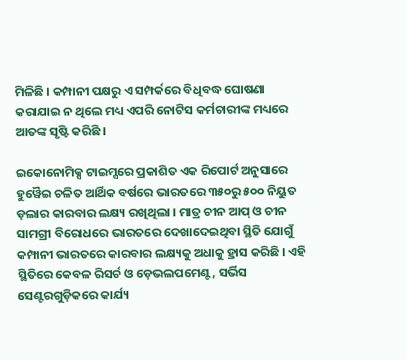ମିଳିଛି । କମ୍ପାନୀ ପକ୍ଷରୁ ଏ ସମ୍ପର୍କରେ ବିଧିବଦ୍ଧ ଘୋଷଣା କରାଯାଇ ନ ଥିଲେ ମଧ୍ୟ ଏପରି ନୋଟିସ କର୍ମଚାରୀଙ୍କ ମଧ୍ୟରେ ଆତଙ୍କ ସୃଷ୍ଟି କରିଛି ।

ଇକୋନୋମିକ୍ସ ଟାଇମ୍ସରେ ପ୍ରକାଶିତ ଏକ ରିପୋର୍ଟ ଅନୁସାରେ ହୁୱୈଇ ଚଳିତ ଆର୍ଥିକ ବର୍ଷରେ ଭାରତରେ ୩୫୦ରୁ ୫୦୦ ନିୟୁତ ଡ଼ଲାର କାରବାର ଲକ୍ଷ୍ୟ ରଖିଥିଲା । ମାତ୍ର ଚୀନ ଆପ୍ ଓ ଚୀନ ସାମଗ୍ରୀ ବିରୋଧରେ ଭାରତରେ ଦେଖାଦେଇଥିବା ସ୍ଥିତି ଯୋଗୁଁ କମ୍ପାନୀ ଭାରତରେ କାରବାର ଲକ୍ଷ୍ୟକୁ ଅଧାକୁ ହ୍ରାସ କରିଛି । ଏହି ସ୍ଥିତିରେ କେବଳ ରିସର୍ଚ ଓ ଡ଼େଭଲପମେଣ୍ଟ, ସର୍ଭିସ ସେଣ୍ଟରଗୁଡ଼ିକରେ କାର୍ଯ୍ୟ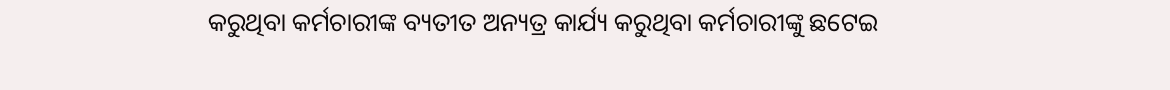କରୁଥିବା କର୍ମଚାରୀଙ୍କ ବ୍ୟତୀତ ଅନ୍ୟତ୍ର କାର୍ଯ୍ୟ କରୁଥିବା କର୍ମଚାରୀଙ୍କୁ ଛଟେଇ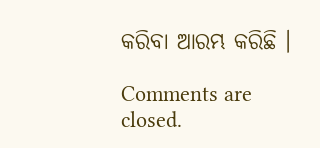କରିବା ଆରମ୍ଭ କରିଛି ।

Comments are closed.